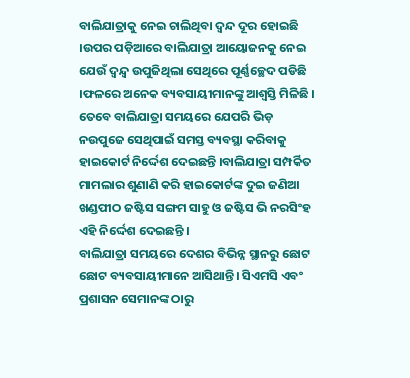ବାଲିଯାତ୍ରାକୁ ନେଇ ଚାଲିଥିବା ଦ୍ଵନ୍ଦ ଦୂର ହୋଇଛି ।ଉପର ପଡ଼ିଆରେ ବାଲିଯାତ୍ରା ଆୟୋଜନକୁ ନେଇ ଯେଉଁ ଦ୍ୱନ୍ଦ୍ବ ଉପୁଜିଥିଲା ସେଥିରେ ପୂର୍ଣ୍ଣଚ୍ଛେଦ ପଡିଛି ।ଫଳରେ ଅନେକ ବ୍ୟବସାୟୀମାନଙ୍କୁ ଆଶ୍ୱସ୍ତି ମିଳିଛି । ତେବେ ବାଲିଯାତ୍ରା ସମୟରେ ଯେପରି ଭିଡ଼ ନଉପୁଜେ ସେଥିପାଇଁ ସମସ୍ତ ବ୍ୟବସ୍ଥା କରିବାକୁ ହାଇକୋର୍ଟ ନିର୍ଦ୍ଦେଶ ଦେଇଛନ୍ତି ।ବାଲିଯାତ୍ରା ସମ୍ପର୍କିତ ମାମଲାର ଶୁଣାଣି କରି ହାଇକୋର୍ଟଙ୍କ ଦୁଇ ଜଣିଆ ଖଣ୍ଡପୀଠ ଜଷ୍ଟିସ ସଙ୍ଗମ ସାହୁ ଓ ଜଷ୍ଟିସ ଭି ନରସିଂହ ଏହି ନିର୍ଦ୍ଦେଶ ଦେଇଛନ୍ତି ।
ବାଲିଯାତ୍ରା ସମୟରେ ଦେଶର ବିଭିନ୍ନ ସ୍ଥାନରୁ ଛୋଟ ଛୋଟ ବ୍ୟବସାୟୀମାନେ ଆସିଥାନ୍ତି। ସିଏମସି ଏବଂ ପ୍ରଶାସନ ସେମାନଙ୍କ ଠାରୁ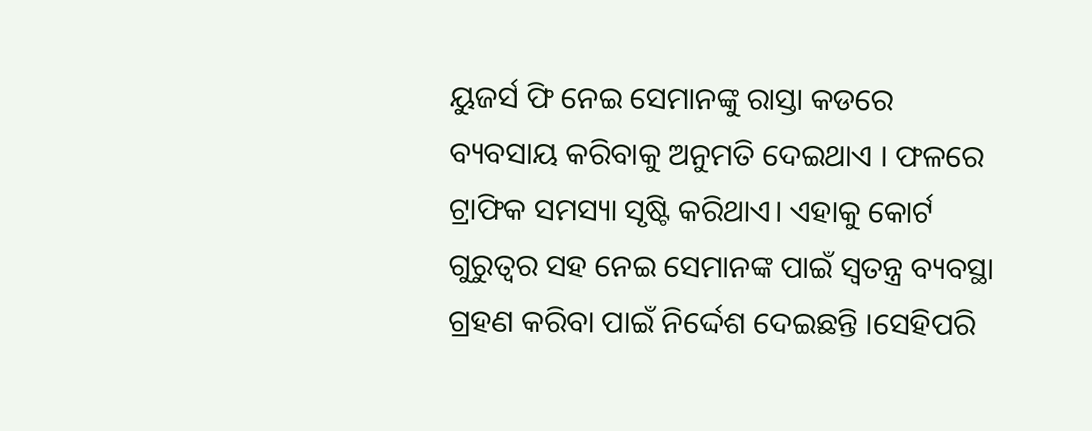ୟୁଜର୍ସ ଫି ନେଇ ସେମାନଙ୍କୁ ରାସ୍ତା କଡରେ ବ୍ୟବସାୟ କରିବାକୁ ଅନୁମତି ଦେଇଥାଏ । ଫଳରେ ଟ୍ରାଫିକ ସମସ୍ୟା ସୃଷ୍ଟି କରିଥାଏ। ଏହାକୁ କୋର୍ଟ ଗୁରୁତ୍ୱର ସହ ନେଇ ସେମାନଙ୍କ ପାଇଁ ସ୍ୱତନ୍ତ୍ର ବ୍ୟବସ୍ଥା ଗ୍ରହଣ କରିବା ପାଇଁ ନିର୍ଦ୍ଦେଶ ଦେଇଛନ୍ତି ।ସେହିପରି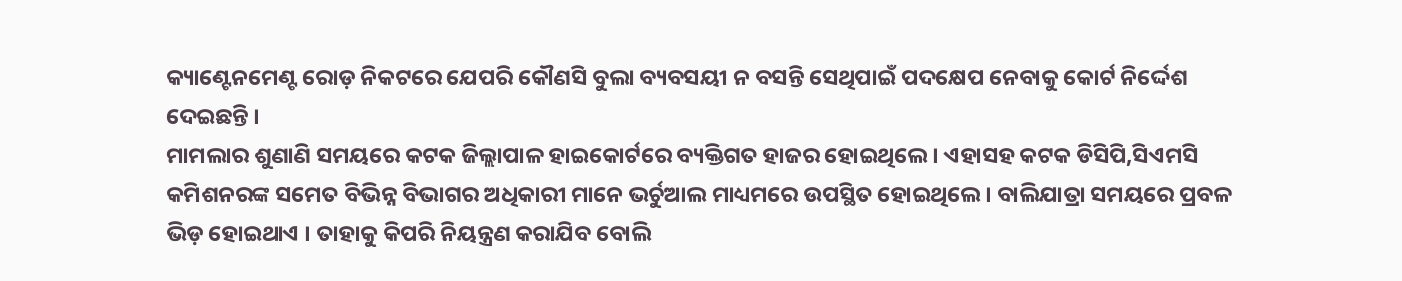କ୍ୟାଣ୍ଟେନମେଣ୍ଟ ରୋଡ଼ ନିକଟରେ ଯେପରି କୌଣସି ବୁଲା ବ୍ୟବସୟୀ ନ ବସନ୍ତି ସେଥିପାଇଁ ପଦକ୍ଷେପ ନେବାକୁ କୋର୍ଟ ନିର୍ଦ୍ଦେଶ ଦେଇଛନ୍ତି ।
ମାମଲାର ଶୁଣାଣି ସମୟରେ କଟକ ଜିଲ୍ଲାପାଳ ହାଇକୋର୍ଟରେ ବ୍ୟକ୍ତିଗତ ହାଜର ହୋଇଥିଲେ । ଏହାସହ କଟକ ଡିସିପି,ସିଏମସି କମିଶନରଙ୍କ ସମେତ ବିଭିନ୍ନ ବିଭାଗର ଅଧିକାରୀ ମାନେ ଭର୍ଚୁଆଲ ମାଧ୍ୟମରେ ଉପସ୍ଥିତ ହୋଇଥିଲେ । ବାଲିଯାତ୍ରା ସମୟରେ ପ୍ରବଳ ଭିଡ଼ ହୋଇଥାଏ । ତାହାକୁ କିପରି ନିୟନ୍ତ୍ରଣ କରାଯିବ ବୋଲି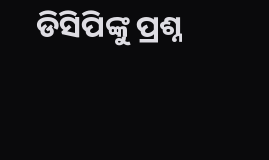ଡିସିପିଙ୍କୁ ପ୍ରଶ୍ନ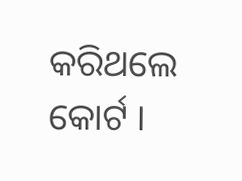କରିଥଲେ କୋର୍ଟ ।